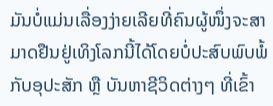ມັນບໍ່ແມ່ນເລື່ອງງ່າຍເລີຍທີ່ຄົນຜູ້ໜຶ່ງຈະສາມາດຢືນຢູ່ເທິງໂລກນີ້ໄດ້ໂດຍບໍ່ປະສົບພົບພໍ້ກັບອຸປະສັກ ຫຼື ບັນຫາຊີວິດຕ່າງໆ ທີ່ເຂົ້າ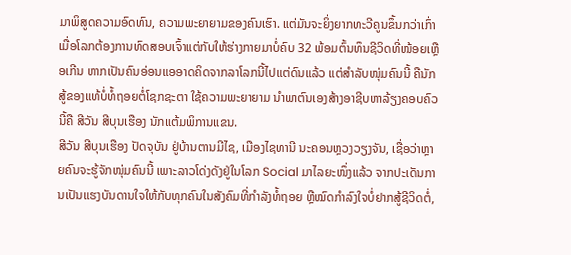ມາພິສູດຄວາມອົດທົນ, ຄວາມພະຍາຍາມຂອງຄົນເຮົາ. ແຕ່ມັນຈະຍິ່ງຍາກທະວີຄູນຂຶ້ນກວ່າເກົ່າ ເມື່ອໂລກຕ້ອງການທົດສອບເຈົ້າແຕ່ກັບໃຫ້ຮ່າງກາຍມາບໍ່ຄົບ 32 ພ້ອມຕົ້ນທຶນຊີວິດທີ່ໜ້ອຍເຫຼືອເກີນ ຫາກເປັນຄົນອ່ອນແອອາດຄິດຈາກລາໂລກນີ້ໄປແຕ່ດົນແລ້ວ ແຕ່ສໍາລັບໜຸ່ມຄົນນີ້ ຄືນັກສູ້ຂອງແທ້ບໍ່ທໍ້ຖອຍຕໍ່ໂຊກຊະຕາ ໃຊ້ຄວາມພະຍາຍາມ ນໍາພາຕົນເອງສ້າງອາຊີບຫາລ້ຽງຄອບຄົວ ນີ້ຄື ສີວັນ ສີບຸນເຮືອງ ນັກແຕ້ມພິການແຂນ.
ສີວັນ ສີບຸນເຮືອງ ປັດຈຸບັນ ຢູ່ບ້ານຕານມີໄຊ, ເມືອງໄຊທານີ ນະຄອນຫຼວງວຽງຈັນ, ເຊື່ອວ່າຫຼາຍຄົນຈະຮູ້ຈັກໜຸ່ມຄົນນີ້ ເພາະລາວໂດ່ງດັງຢູ່ໃນໂລກ Social ມາໄລຍະໜຶ່ງແລ້ວ ຈາກປະເດັນການເປັນແຮງບັນດານໃຈໃຫ້ກັບທຸກຄົນໃນສັງຄົມທີ່ກໍາລັງທໍ້ຖອຍ ຫຼືໝົດກໍາລົງໃຈບໍ່ຢາກສູ້ຊີວິດຕໍ່,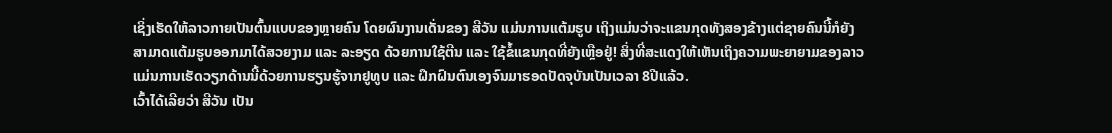ເຊິ່ງເຮັດໃຫ້ລາວກາຍເປັນຕົ້ນແບບຂອງຫຼາຍຄົນ ໂດຍຜົນງານເດັ່ນຂອງ ສີວັນ ແມ່ນການແຕ້ມຮູບ ເຖິງແມ່ນວ່າຈະແຂນກຸດທັງສອງຂ້າງແຕ່ຊາຍຄົນນີ້ກໍຍັງສາມາດແຕ້ມຮູບອອກມາໄດ້ສວຍງາມ ແລະ ລະອຽດ ດ້ວຍການໃຊ້ຕີນ ແລະ ໃຊ້ຂໍ້ແຂນກຸດທີ່ຍັງເຫຼືອຢູ່! ສິ່ງທີ່ສະແດງໃຫ້ເຫັນເຖິງຄວາມພະຍາຍາມຂອງລາວແມ່ນການເຮັດວຽກດ້ານນີ້ດ້ວຍການຮຽນຮູ້ຈາກຢູທູບ ແລະ ຝຶກຝົນຕົນເອງຈົນມາຮອດປັດຈຸບັນເປັນເວລາ 8ປີແລ້ວ.
ເວົ້າໄດ້ເລີຍວ່າ ສີວັນ ເປັນ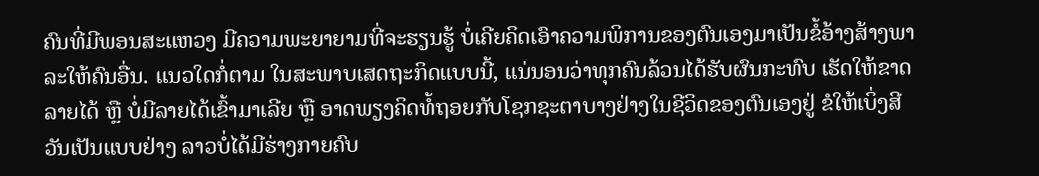ຄົນທີ່ມີພອນສະແຫວງ ມີຄວາມພະຍາຍາມທີ່ຈະຮຽນຮູ້ ບໍ່ເຄີຍຄິດເອົາຄວາມພິການຂອງຕົນເອງມາເປັນຂໍ້ອ້າງສ້າງພາລະໃຫ້ຄົນອື່ນ. ແນວໃດກໍ່ຕາມ ໃນສະພາບເສດຖະກິດແບບນີ້, ແນ່ນອນວ່າທຸກຄົນລ້ວນໄດ້ຮັບຜົນກະທົບ ເຮັດໃຫ້ຂາດລາຍໄດ້ ຫຼື ບໍ່ມີລາຍໄດ້ເຂົ້າມາເລີຍ ຫຼື ອາດພຽງຄິດທໍ້ຖອຍກັບໂຊກຊະຕາບາງຢ່າງໃນຊີວິດຂອງຕົນເອງຢູ່ ຂໍໃຫ້ເບິ່ງສີວັນເປັນແບບຢ່າງ ລາວບໍ່ໄດ້ມີຮ່າງກາຍຄົບ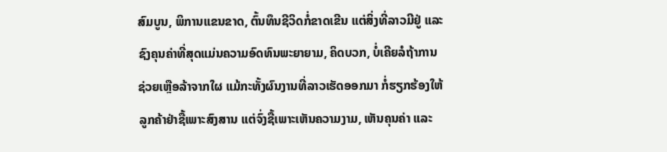ສົມບູນ, ພິການແຂນຂາດ, ຕົ້ນທຶນຊີວິດກໍ່ຂາດເຂີນ ແຕ່ສິ່ງທີ່ລາວມີຢູ່ ແລະ ຊົງຄຸນຄ່າທີ່ສຸດແມ່ນຄວາມອົດທົນພະຍາຍາມ, ຄິດບວກ, ບໍ່ເຄີຍລໍຖ້າການຊ່ວຍເຫຼືອລ້າຈາກໃຜ ແມ້ກະທັ້ງຜົນງານທີ່ລາວເຮັດອອກມາ ກໍ່ຮຽກຮ້ອງໃຫ້ລູກຄ້າຢ່າຊື້ເພາະສົງສານ ແຕ່ຈົ່ງຊື້ເພາະເຫັນຄວາມງາມ, ເຫັນຄຸນຄ່າ ແລະ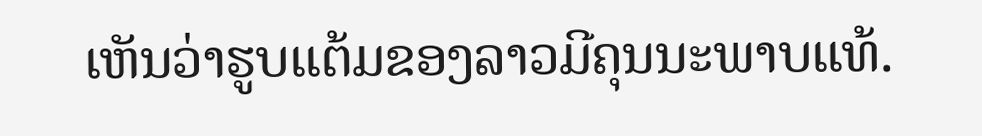ເຫັນວ່າຮູບແຕ້ມຂອງລາວມີຄຸນນະພາບແທ້.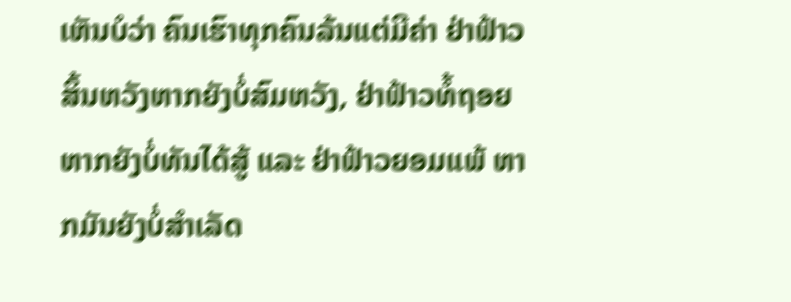ເຫັນບໍວ່າ ຄົນເຮົາທຸກຄົນລ້ນແຕ່ມີຄ່າ ຢ່າຟ້າວສິ້ນຫວັງຫາກຍັງບໍ່ສົມຫວັງ, ຢ່າຟ້າວທໍ້ຖອຍ ຫາກຍັງບໍ່ທັນໄດ້ສູ້ ແລະ ຢ່າຟ້າວຍອມແພ້ ຫາກມັນຍັງບໍ່ສໍາເລັດ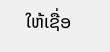ໃຫ້ເຊື່ອ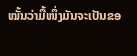ໝັ້ນວ່າມື້ໜຶ່ງມັນຈະເປັນຂອ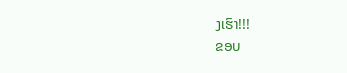ງເຮົາ!!!
ຂອບ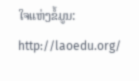ໃຈແຫ່ງຂໍ້ມູນ: http://laoedu.org/